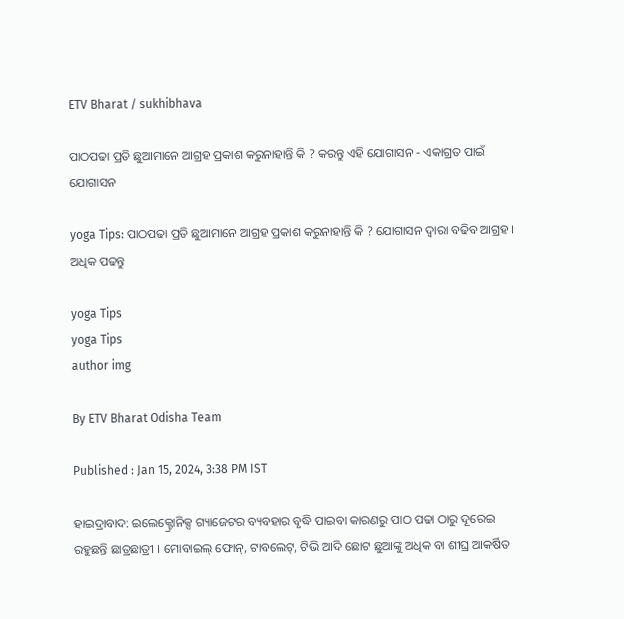ETV Bharat / sukhibhava

ପାଠପଢା ପ୍ରତି ଛୁଆମାନେ ଆଗ୍ରହ ପ୍ରକାଶ କରୁନାହାନ୍ତି କି ? କରନ୍ତୁ ଏହି ଯୋଗାସନ - ଏକାଗ୍ରତ ପାଇଁ ଯୋଗାସନ

yoga Tips: ପାଠପଢା ପ୍ରତି ଛୁଆମାନେ ଆଗ୍ରହ ପ୍ରକାଶ କରୁନାହାନ୍ତି କି ? ଯୋଗାସନ ଦ୍ବାରା ବଢିବ ଆଗ୍ରହ । ଅଧିକ ପଢନ୍ତୁ

yoga Tips
yoga Tips
author img

By ETV Bharat Odisha Team

Published : Jan 15, 2024, 3:38 PM IST

ହାଇଦ୍ରାବାଦ: ଇଲେକ୍ଟ୍ରୋନିକ୍ସ ଗ୍ୟାଜେଟର ବ୍ୟବହାର ବୃଦ୍ଧି ପାଇବା କାରଣରୁ ପାଠ ପଢା ଠାରୁ ଦୂରେଇ ରହୁଛନ୍ତି ଛାତ୍ରଛାତ୍ରୀ । ମୋବାଇଲ୍ ଫୋନ୍, ଟାବଲେଟ୍, ଟିଭି ଆଦି ଛୋଟ ଛୁଆଙ୍କୁ ଅଧିକ ବା ଶୀଘ୍ର ଆକର୍ଷିତ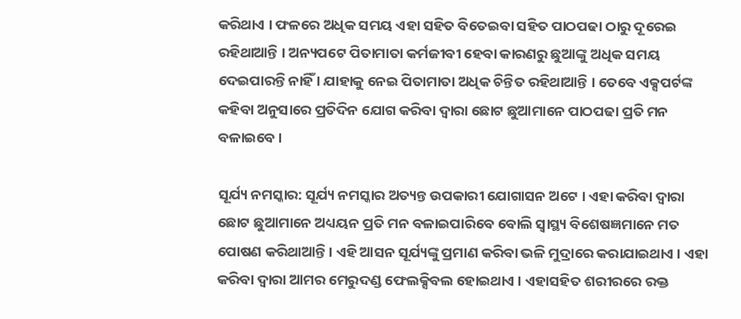କରିଥାଏ । ଫଳରେ ଅଧିକ ସମୟ ଏହା ସହିତ ବିତେଇବା ସହିତ ପାଠପଢା ଠାରୁ ଦୂରେଇ ରହିଥାଆନ୍ତି । ଅନ୍ୟପଟେ ପିତାମାତା କର୍ମଜୀବୀ ହେବା କାରଣରୁ ଛୁଆଙ୍କୁ ଅଧିକ ସମୟ ଦେଇପାରନ୍ତି ନାହିଁ । ଯାହାକୁ ନେଇ ପିତାମାତା ଅଧିକ ଚିନ୍ତିତ ରହିଥାଆନ୍ତି । ତେବେ ଏକ୍ସପର୍ଟଙ୍କ କହିବା ଅନୁସାରେ ପ୍ରତିଦିନ ଯୋଗ କରିବା ଦ୍ବାରା ଛୋଟ ଛୁଆମାନେ ପାଠପଢା ପ୍ରତି ମନ ବଳାଇବେ ।

ସୂର୍ଯ୍ୟ ନମସ୍କାର: ସୂର୍ଯ୍ୟ ନମସ୍କାର ଅତ୍ୟନ୍ତ ଉପକାରୀ ଯୋଗାସନ ଅଟେ । ଏହା କରିବା ଦ୍ବାରା ଛୋଟ ଛୁଆମାନେ ଅଧ୍ୟୟନ ପ୍ରତି ମନ ବଳାଇପାରିବେ ବୋଲି ସ୍ବାସ୍ଥ୍ୟ ବିଶେଷଜ୍ଞମାନେ ମତ ପୋଷଣ କରିଥାଆନ୍ତି । ଏହି ଆସନ ସୂର୍ଯ୍ୟଙ୍କୁ ପ୍ରମାଣ କରିବା ଭଳି ମୁଦ୍ରାରେ କରାଯାଇଥାଏ । ଏହା କରିବା ଦ୍ୱାରା ଆମର ମେରୁଦଣ୍ଡ ଫେଲକ୍ସିବଲ ହୋଇଥାଏ । ଏହାସହିତ ଶରୀରରେ ରକ୍ତ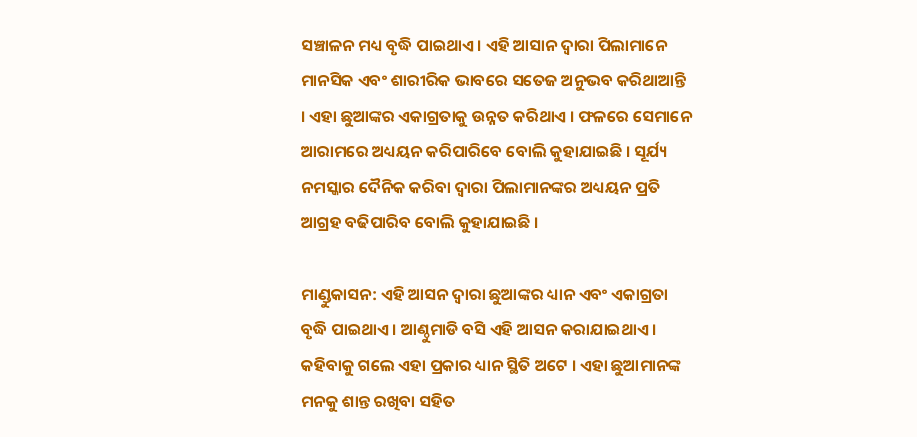ସଞ୍ଚାଳନ ମଧ୍ୟ ବୃଦ୍ଧି ପାଇଥାଏ । ଏହି ଆସାନ ଦ୍ବାରା ପିଲାମାନେ ମାନସିକ ଏବଂ ଶାରୀରିକ ଭାବରେ ସତେଜ ଅନୁଭବ କରିଥାଆନ୍ତି । ଏହା ଛୁଆଙ୍କର ଏକାଗ୍ରତାକୁ ଉନ୍ନତ କରିଥାଏ । ଫଳରେ ସେମାନେ ଆରାମରେ ଅଧ୍ୟୟନ କରିପାରିବେ ବୋଲି କୁହାଯାଇଛି । ସୂର୍ଯ୍ୟ ନମସ୍କାର ଦୈନିକ କରିବା ଦ୍ୱାରା ପିଲାମାନଙ୍କର ଅଧ୍ୟୟନ ପ୍ରତି ଆଗ୍ରହ ବଢିପାରିବ ବୋଲି କୁହାଯାଇଛି ।

ମାଣ୍ଡୁକାସନ: ଏହି ଆସନ ଦ୍ବାରା ଛୁଆଙ୍କର ଧ୍ୟାନ ଏବଂ ଏକାଗ୍ରତା ବୃଦ୍ଧି ପାଇଥାଏ । ଆଣ୍ଠୁମାଡି ବସି ଏହି ଆସନ କରାଯାଇଥାଏ । କହିବାକୁ ଗଲେ ଏହା ପ୍ରକାର ଧ୍ୟାନ ସ୍ଥିତି ଅଟେ । ଏହା ଛୁଆମାନଙ୍କ ମନକୁ ଶାନ୍ତ ରଖିବା ସହିତ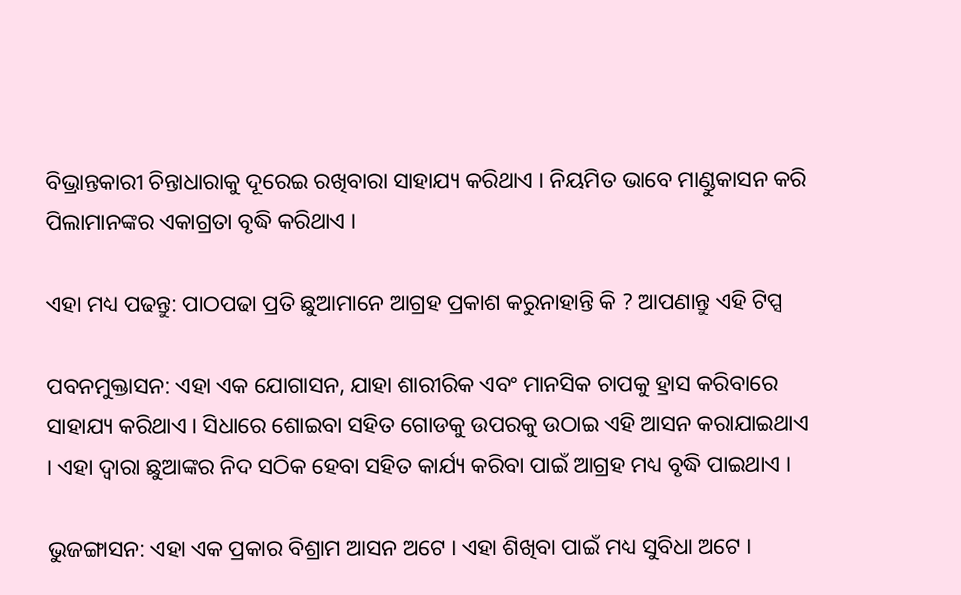ବିଭ୍ରାନ୍ତକାରୀ ଚିନ୍ତାଧାରାକୁ ଦୂରେଇ ରଖିବାରା ସାହାଯ୍ୟ କରିଥାଏ । ନିୟମିତ ଭାବେ ମାଣ୍ଡୁକାସନ କରି ପିଲାମାନଙ୍କର ଏକାଗ୍ରତା ବୃଦ୍ଧି କରିଥାଏ ।

ଏହା ମଧ୍ୟ ପଢନ୍ତୁ: ପାଠପଢା ପ୍ରତି ଛୁଆମାନେ ଆଗ୍ରହ ପ୍ରକାଶ କରୁନାହାନ୍ତି କି ? ଆପଣାନ୍ତୁ ଏହି ଟିପ୍ସ

ପବନମୁକ୍ତାସନ: ଏହା ଏକ ଯୋଗାସନ, ଯାହା ଶାରୀରିକ ଏବଂ ମାନସିକ ଚାପକୁ ହ୍ରାସ କରିବାରେ ସାହାଯ୍ୟ କରିଥାଏ । ସିଧାରେ ଶୋଇବା ସହିତ ଗୋଡକୁ ଉପରକୁ ଉଠାଇ ଏହି ଆସନ କରାଯାଇଥାଏ । ଏହା ଦ୍ବାରା ଛୁଆଙ୍କର ନିଦ ସଠିକ ହେବା ସହିତ କାର୍ଯ୍ୟ କରିବା ପାଇଁ ଆଗ୍ରହ ମଧ୍ୟ ବୃଦ୍ଧି ପାଇଥାଏ ।

ଭୁଜଙ୍ଗାସନ: ଏହା ଏକ ପ୍ରକାର ବିଶ୍ରାମ ଆସନ ଅଟେ । ଏହା ଶିଖିବା ପାଇଁ ମଧ୍ୟ ସୁବିଧା ଅଟେ ।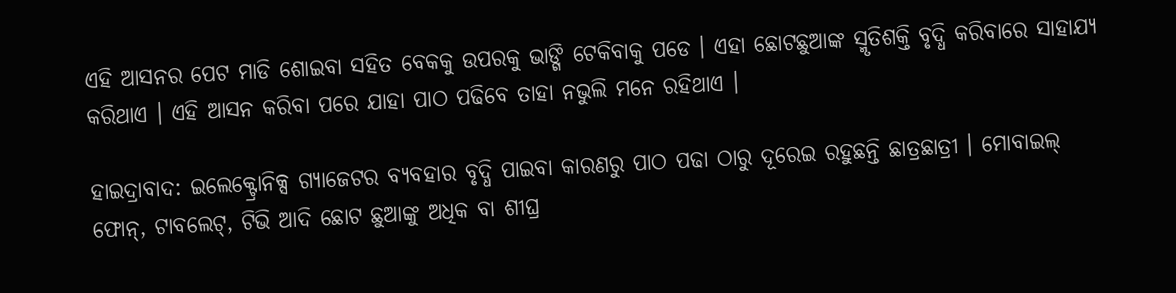ଏହି ଆସନର ପେଟ ମାଡି ଶୋଇବା ସହିତ ବେକକୁ ଉପରକୁ ଭାଙ୍ଗି ଟେକିବାକୁ ପଡେ । ଏହା ଛୋଟଛୁଆଙ୍କ ସ୍ମୃତିଶକ୍ତି ବୃଦ୍ଧି କରିବାରେ ସାହାଯ୍ୟ କରିଥାଏ । ଏହି ଆସନ କରିବା ପରେ ଯାହା ପାଠ ପଢିବେ ତାହା ନଭୁଲି ମନେ ରହିଥାଏ ।

ହାଇଦ୍ରାବାଦ: ଇଲେକ୍ଟ୍ରୋନିକ୍ସ ଗ୍ୟାଜେଟର ବ୍ୟବହାର ବୃଦ୍ଧି ପାଇବା କାରଣରୁ ପାଠ ପଢା ଠାରୁ ଦୂରେଇ ରହୁଛନ୍ତି ଛାତ୍ରଛାତ୍ରୀ । ମୋବାଇଲ୍ ଫୋନ୍, ଟାବଲେଟ୍, ଟିଭି ଆଦି ଛୋଟ ଛୁଆଙ୍କୁ ଅଧିକ ବା ଶୀଘ୍ର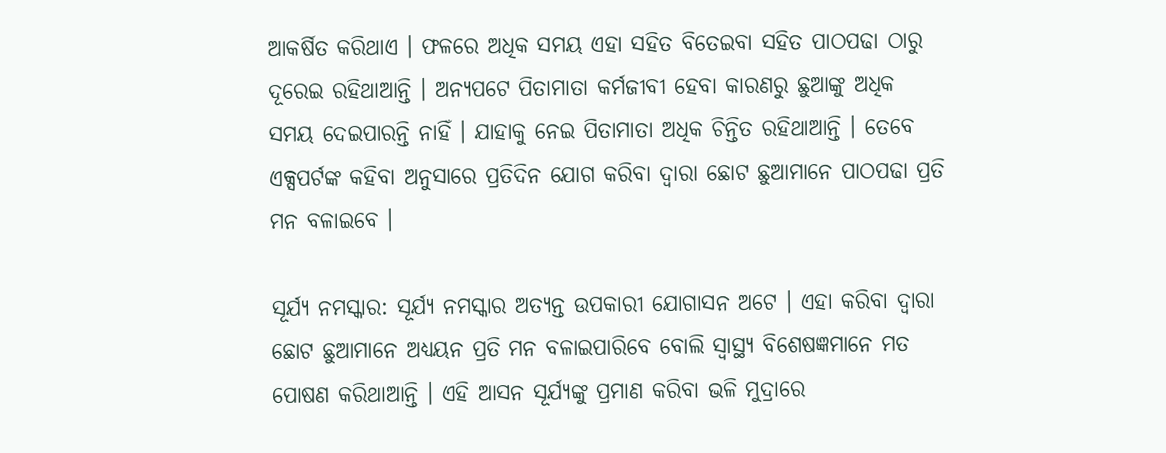ଆକର୍ଷିତ କରିଥାଏ । ଫଳରେ ଅଧିକ ସମୟ ଏହା ସହିତ ବିତେଇବା ସହିତ ପାଠପଢା ଠାରୁ ଦୂରେଇ ରହିଥାଆନ୍ତି । ଅନ୍ୟପଟେ ପିତାମାତା କର୍ମଜୀବୀ ହେବା କାରଣରୁ ଛୁଆଙ୍କୁ ଅଧିକ ସମୟ ଦେଇପାରନ୍ତି ନାହିଁ । ଯାହାକୁ ନେଇ ପିତାମାତା ଅଧିକ ଚିନ୍ତିତ ରହିଥାଆନ୍ତି । ତେବେ ଏକ୍ସପର୍ଟଙ୍କ କହିବା ଅନୁସାରେ ପ୍ରତିଦିନ ଯୋଗ କରିବା ଦ୍ବାରା ଛୋଟ ଛୁଆମାନେ ପାଠପଢା ପ୍ରତି ମନ ବଳାଇବେ ।

ସୂର୍ଯ୍ୟ ନମସ୍କାର: ସୂର୍ଯ୍ୟ ନମସ୍କାର ଅତ୍ୟନ୍ତ ଉପକାରୀ ଯୋଗାସନ ଅଟେ । ଏହା କରିବା ଦ୍ବାରା ଛୋଟ ଛୁଆମାନେ ଅଧ୍ୟୟନ ପ୍ରତି ମନ ବଳାଇପାରିବେ ବୋଲି ସ୍ବାସ୍ଥ୍ୟ ବିଶେଷଜ୍ଞମାନେ ମତ ପୋଷଣ କରିଥାଆନ୍ତି । ଏହି ଆସନ ସୂର୍ଯ୍ୟଙ୍କୁ ପ୍ରମାଣ କରିବା ଭଳି ମୁଦ୍ରାରେ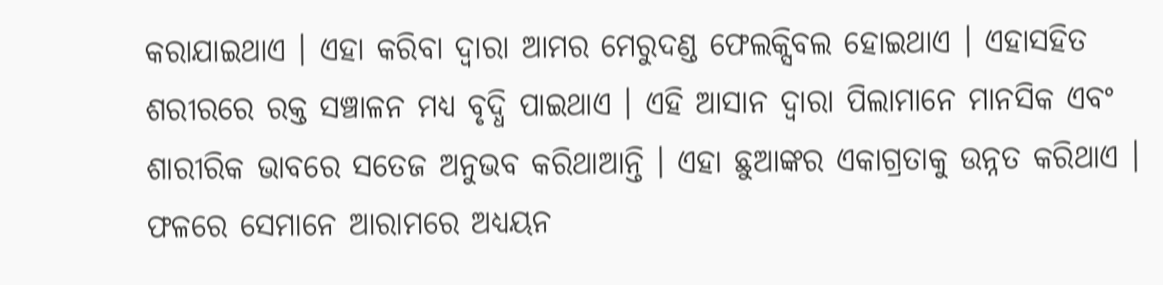କରାଯାଇଥାଏ । ଏହା କରିବା ଦ୍ୱାରା ଆମର ମେରୁଦଣ୍ଡ ଫେଲକ୍ସିବଲ ହୋଇଥାଏ । ଏହାସହିତ ଶରୀରରେ ରକ୍ତ ସଞ୍ଚାଳନ ମଧ୍ୟ ବୃଦ୍ଧି ପାଇଥାଏ । ଏହି ଆସାନ ଦ୍ବାରା ପିଲାମାନେ ମାନସିକ ଏବଂ ଶାରୀରିକ ଭାବରେ ସତେଜ ଅନୁଭବ କରିଥାଆନ୍ତି । ଏହା ଛୁଆଙ୍କର ଏକାଗ୍ରତାକୁ ଉନ୍ନତ କରିଥାଏ । ଫଳରେ ସେମାନେ ଆରାମରେ ଅଧ୍ୟୟନ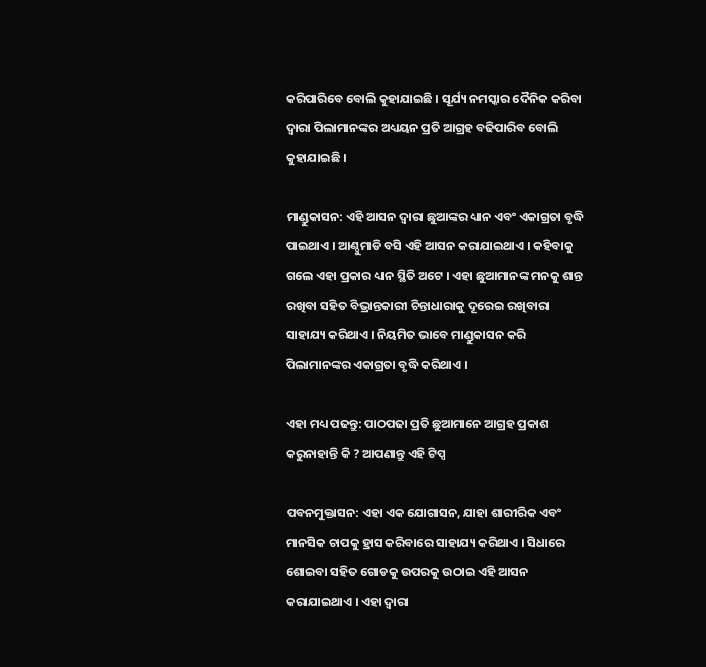କରିପାରିବେ ବୋଲି କୁହାଯାଇଛି । ସୂର୍ଯ୍ୟ ନମସ୍କାର ଦୈନିକ କରିବା ଦ୍ୱାରା ପିଲାମାନଙ୍କର ଅଧ୍ୟୟନ ପ୍ରତି ଆଗ୍ରହ ବଢିପାରିବ ବୋଲି କୁହାଯାଇଛି ।

ମାଣ୍ଡୁକାସନ: ଏହି ଆସନ ଦ୍ବାରା ଛୁଆଙ୍କର ଧ୍ୟାନ ଏବଂ ଏକାଗ୍ରତା ବୃଦ୍ଧି ପାଇଥାଏ । ଆଣ୍ଠୁମାଡି ବସି ଏହି ଆସନ କରାଯାଇଥାଏ । କହିବାକୁ ଗଲେ ଏହା ପ୍ରକାର ଧ୍ୟାନ ସ୍ଥିତି ଅଟେ । ଏହା ଛୁଆମାନଙ୍କ ମନକୁ ଶାନ୍ତ ରଖିବା ସହିତ ବିଭ୍ରାନ୍ତକାରୀ ଚିନ୍ତାଧାରାକୁ ଦୂରେଇ ରଖିବାରା ସାହାଯ୍ୟ କରିଥାଏ । ନିୟମିତ ଭାବେ ମାଣ୍ଡୁକାସନ କରି ପିଲାମାନଙ୍କର ଏକାଗ୍ରତା ବୃଦ୍ଧି କରିଥାଏ ।

ଏହା ମଧ୍ୟ ପଢନ୍ତୁ: ପାଠପଢା ପ୍ରତି ଛୁଆମାନେ ଆଗ୍ରହ ପ୍ରକାଶ କରୁନାହାନ୍ତି କି ? ଆପଣାନ୍ତୁ ଏହି ଟିପ୍ସ

ପବନମୁକ୍ତାସନ: ଏହା ଏକ ଯୋଗାସନ, ଯାହା ଶାରୀରିକ ଏବଂ ମାନସିକ ଚାପକୁ ହ୍ରାସ କରିବାରେ ସାହାଯ୍ୟ କରିଥାଏ । ସିଧାରେ ଶୋଇବା ସହିତ ଗୋଡକୁ ଉପରକୁ ଉଠାଇ ଏହି ଆସନ କରାଯାଇଥାଏ । ଏହା ଦ୍ବାରା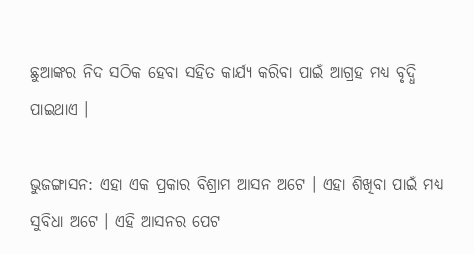ଛୁଆଙ୍କର ନିଦ ସଠିକ ହେବା ସହିତ କାର୍ଯ୍ୟ କରିବା ପାଇଁ ଆଗ୍ରହ ମଧ୍ୟ ବୃଦ୍ଧି ପାଇଥାଏ ।

ଭୁଜଙ୍ଗାସନ: ଏହା ଏକ ପ୍ରକାର ବିଶ୍ରାମ ଆସନ ଅଟେ । ଏହା ଶିଖିବା ପାଇଁ ମଧ୍ୟ ସୁବିଧା ଅଟେ । ଏହି ଆସନର ପେଟ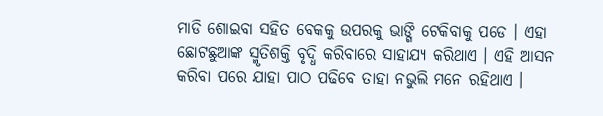ମାଡି ଶୋଇବା ସହିତ ବେକକୁ ଉପରକୁ ଭାଙ୍ଗି ଟେକିବାକୁ ପଡେ । ଏହା ଛୋଟଛୁଆଙ୍କ ସ୍ମୃତିଶକ୍ତି ବୃଦ୍ଧି କରିବାରେ ସାହାଯ୍ୟ କରିଥାଏ । ଏହି ଆସନ କରିବା ପରେ ଯାହା ପାଠ ପଢିବେ ତାହା ନଭୁଲି ମନେ ରହିଥାଏ ।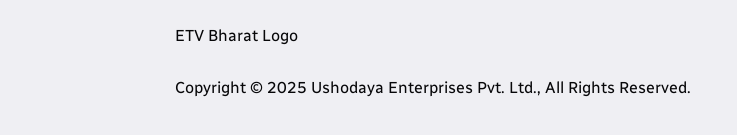ETV Bharat Logo

Copyright © 2025 Ushodaya Enterprises Pvt. Ltd., All Rights Reserved.